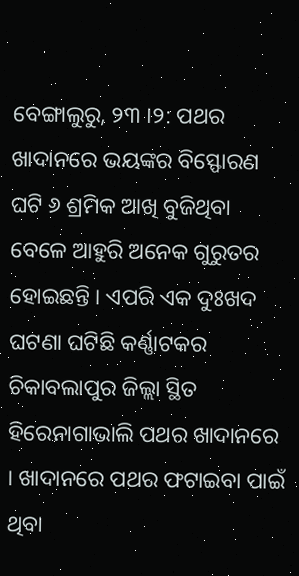ବେଙ୍ଗାଲୁରୁ, ୨୩ ।୨: ପଥର ଖାଦାନରେ ଭୟଙ୍କର ବିସ୍ଫୋରଣ ଘଟି ୬ ଶ୍ରମିକ ଆଖି ବୁଜିଥିବା ବେଳେ ଆହୁରି ଅନେକ ଗୁରୁତର ହୋଇଛନ୍ତି । ଏପରି ଏକ ଦୁଃଖଦ ଘଟଣା ଘଟିଛି କର୍ଣ୍ଣାଟକର ଚିକାବଲାପୁର ଜିଲ୍ଲା ସ୍ଥିତ ହିରେନାଗାଭାଲି ପଥର ଖାଦାନରେ । ଖାଦାନରେ ପଥର ଫଟାଇବା ପାଇଁ ଥିବା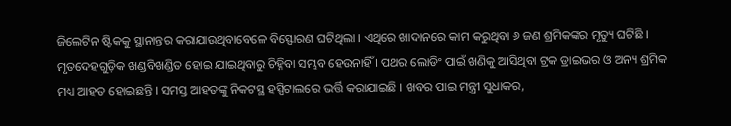ଜିଲେଟିନ ଷ୍ଟିକକୁ ସ୍ଥାନାନ୍ତର କରାଯାଉଥିବାବେଳେ ବିସ୍ଫୋରଣ ଘଟିଥିଲା । ଏଥିରେ ଖାଦାନରେ କାମ କରୁଥିବା ୬ ଜଣ ଶ୍ରମିକଙ୍କର ମୃତ୍ୟୁ ଘଟିଛି । ମୃତଦେହଗୁଡ଼ିକ ଖଣ୍ଡବିଖଣ୍ଡିତ ହୋଇ ଯାଇଥିବାରୁ ଚିହ୍ନିବା ସମ୍ଭବ ହେଉନାହିଁ । ପଥର ଲୋଡିଂ ପାଇଁ ଖଣିକୁ ଆସିଥିବା ଟ୍ରକ ଡ୍ରାଇଭର ଓ ଅନ୍ୟ ଶ୍ରମିକ ମଧ୍ୟ ଆହତ ହୋଇଛନ୍ତି । ସମସ୍ତ ଆହତଙ୍କୁ ନିକଟସ୍ଥ ହସ୍ପିଟାଲରେ ଭର୍ତ୍ତି କରାଯାଇଛି । ଖବର ପାଇ ମନ୍ତ୍ରୀ ସୁଧାକର,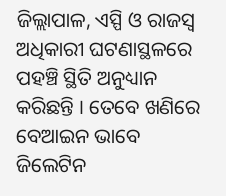ଜିଲ୍ଲାପାଳ, ଏସ୍ପି ଓ ରାଜସ୍ୱ ଅଧିକାରୀ ଘଟଣାସ୍ଥଳରେ ପହଞ୍ଚି ସ୍ଥିତି ଅନୁଧ୍ୟାନ କରିଛନ୍ତି । ତେବେ ଖଣିରେ ବେଆଇନ ଭାବେ ଜିଲେଟିନ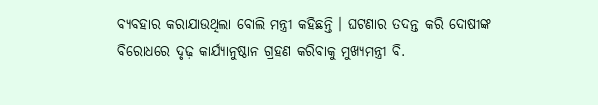ବ୍ୟବହାର କରାଯାଉଥିଲା ବୋଲି ମନ୍ତ୍ରୀ କହିଛନ୍ତି । ଘଟଣାର ତଦନ୍ତ କରି ଦୋଷୀଙ୍କ ବିରୋଧରେ ଦୃଢ଼ କାର୍ଯ୍ୟାନୁଷ୍ଠାନ ଗ୍ରହଣ କରିବାକୁ ମୁଖ୍ୟମନ୍ତ୍ରୀ ବି.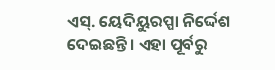ଏସ୍. ୟେଦିୟୁରପ୍ପା ନିର୍ଦ୍ଦେଶ ଦେଇଛନ୍ତି । ଏହା ପୂର୍ବରୁ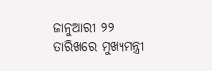ଜାନୁଆରୀ ୨୨ ତାରିଖରେ ମୁଖ୍ୟମନ୍ତ୍ରୀ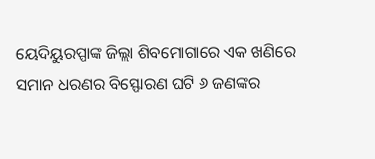ୟେଦିୟୁରପ୍ପାଙ୍କ ଜିଲ୍ଲା ଶିବମୋଗାରେ ଏକ ଖଣିରେ ସମାନ ଧରଣର ବିସ୍ଫୋରଣ ଘଟି ୬ ଜଣଙ୍କର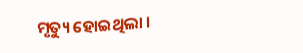ମୃତ୍ୟୁ ହୋଇଥିଲା ।